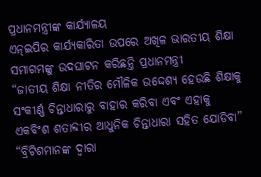ପ୍ରଧାନମନ୍ତ୍ରୀଙ୍କ କାର୍ଯ୍ୟାଳୟ
ଏନ୍ଇପିର କାର୍ଯ୍ୟକାରିତା ଉପରେ ଅଖିଳ ଭାରତୀୟ ଶିକ୍ଷା ସମାଗମଙ୍କୁ ଉଦଘାଟନ କରିଛନ୍ତି ପ୍ରଧାନମନ୍ତ୍ରୀ
“ଜାତୀୟ ଶିକ୍ଷା ନୀତିର ମୌଳିକ ଉଦ୍ଦେଶ୍ୟ ହେଉଛି ଶିକ୍ଷାକୁ ସଂକୀର୍ଣ୍ଣ ଚିନ୍ତାଧାରାରୁ ବାହାର କରିବା ଏବଂ ଏହାକୁ ଏକବିଂଶ ଶତାବ୍ଦୀର ଆଧୁନିକ ଚିନ୍ତାଧାରା ସହିତ ଯୋଡିବା”
“ବ୍ରିଟିଶମାନଙ୍କ ଦ୍ୱାରା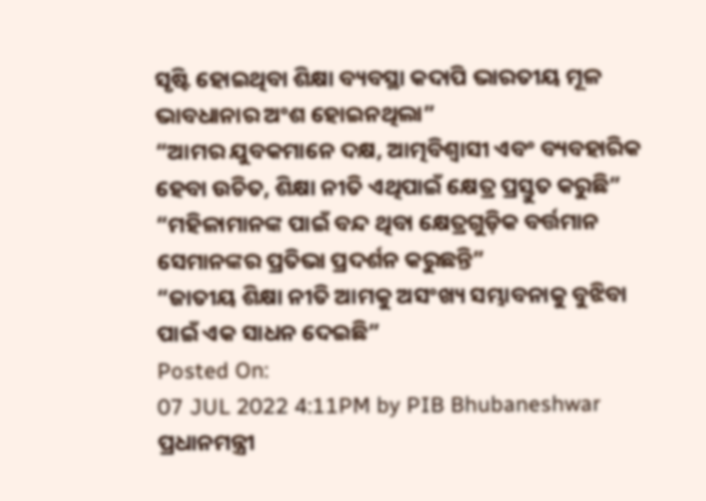ସୃଷ୍ଟି ହୋଇଥିବା ଶିକ୍ଷା ବ୍ୟବସ୍ଥା କଦାପି ଭାରତୀୟ ମୂଳ ଭାବଧାନାର ଅଂଶ ହୋଇନଥିଲା”
“ଆମର ଯୁବକମାନେ ଦକ୍ଷ, ଆତ୍ମବିଶ୍ୱାସୀ ଏବଂ ବ୍ୟବହାରିକ ହେବା ଉଚିତ, ଶିକ୍ଷା ନୀତି ଏଥିପାଇଁ କ୍ଷେତ୍ର ପ୍ରସ୍ତୁତ କରୁଛି”
“ମହିଳାମାନଙ୍କ ପାଇଁ ବନ୍ଦ ଥିବା କ୍ଷେତ୍ରଗୁଡ଼ିକ ବର୍ତ୍ତମାନ ସେମାନଙ୍କର ପ୍ରତିଭା ପ୍ରଦର୍ଶନ କରୁଛନ୍ତି”
“ଜାତୀୟ ଶିକ୍ଷା ନୀତି ଆମକୁ ଅସଂଖ୍ୟ ସମ୍ଭାବନାକୁ ବୁଝିବା ପାଇଁ ଏକ ସାଧନ ଦେଇଛି”
Posted On:
07 JUL 2022 4:11PM by PIB Bhubaneshwar
ପ୍ରଧାନମନ୍ତ୍ରୀ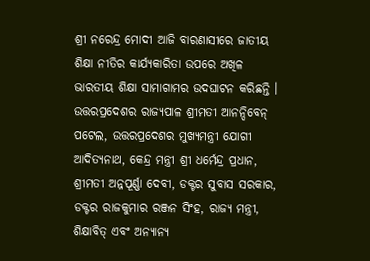ଶ୍ରୀ ନରେନ୍ଦ୍ର ମୋଦୀ ଆଜି ବାରଣାସୀରେ ଜାତୀୟ ଶିକ୍ଷା ନୀତିର କାର୍ଯ୍ୟକାରିତା ଉପରେ ଅଖିଳ ଭାରତୀୟ ଶିକ୍ଷା ସାମାଗାମର ଉଦଘାଟନ କରିଛନ୍ତି । ଉତ୍ତରପ୍ରଦେଶର ରାଜ୍ୟପାଳ ଶ୍ରୀମତୀ ଆନନ୍ଦିବେନ୍ ପଟେଲ, ଉତ୍ତରପ୍ରଦେଶର ମୁଖ୍ୟମନ୍ତ୍ରୀ ଯୋଗୀ ଆଦିତ୍ୟନାଥ, କେନ୍ଦ୍ର ମନ୍ତ୍ରୀ ଶ୍ରୀ ଧର୍ମେନ୍ଦ୍ର ପ୍ରଧାନ, ଶ୍ରୀମତୀ ଅନ୍ନପୂର୍ଣ୍ଣା ଦେବୀ, ଡକ୍ଟର ସୁବାସ ସରକାର, ଡକ୍ଟର ରାଜକୁମାର ରଞ୍ଜନ ସିଂହ, ରାଜ୍ୟ ମନ୍ତ୍ରୀ, ଶିକ୍ଷାବିତ୍ ଏବଂ ଅନ୍ୟାନ୍ୟ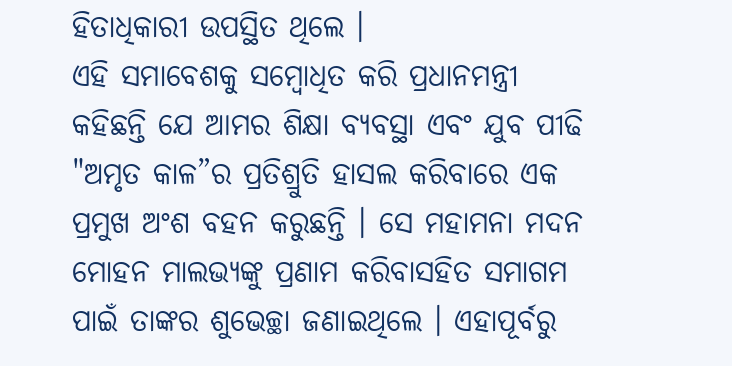ହିତାଧିକାରୀ ଉପସ୍ଥିତ ଥିଲେ ।
ଏହି ସମାବେଶକୁ ସମ୍ବୋଧିତ କରି ପ୍ରଧାନମନ୍ତ୍ରୀ କହିଛନ୍ତି ଯେ ଆମର ଶିକ୍ଷା ବ୍ୟବସ୍ଥା ଏବଂ ଯୁବ ପୀଢି "ଅମୃତ କାଳ”ର ପ୍ରତିଶ୍ରୁତି ହାସଲ କରିବାରେ ଏକ ପ୍ରମୁଖ ଅଂଶ ବହନ କରୁଛନ୍ତି । ସେ ମହାମନା ମଦନ ମୋହନ ମାଲଭ୍ୟଙ୍କୁ ପ୍ରଣାମ କରିବାସହିତ ସମାଗମ ପାଇଁ ତାଙ୍କର ଶୁଭେଚ୍ଛା ଜଣାଇଥିଲେ । ଏହାପୂର୍ବରୁ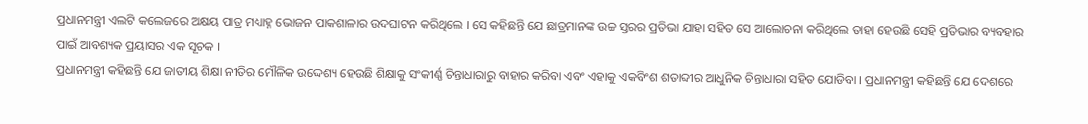ପ୍ରଧାନମନ୍ତ୍ରୀ ଏଲଟି କଲେଜରେ ଅକ୍ଷୟ ପାତ୍ର ମଧ୍ୟାହ୍ନ ଭୋଜନ ପାକଶାଳାର ଉଦଘାଟନ କରିଥିଲେ । ସେ କହିଛନ୍ତି ଯେ ଛାତ୍ରମାନଙ୍କ ଉଚ୍ଚ ସ୍ତରର ପ୍ରତିଭା ଯାହା ସହିତ ସେ ଆଲୋଚନା କରିଥିଲେ ତାହା ହେଉଛି ସେହି ପ୍ରତିଭାର ବ୍ୟବହାର ପାଇଁ ଆବଶ୍ୟକ ପ୍ରୟାସର ଏକ ସୂଚକ ।
ପ୍ରଧାନମନ୍ତ୍ରୀ କହିଛନ୍ତି ଯେ ଜାତୀୟ ଶିକ୍ଷା ନୀତିର ମୌଳିକ ଉଦ୍ଦେଶ୍ୟ ହେଉଛି ଶିକ୍ଷାକୁ ସଂକୀର୍ଣ୍ଣ ଚିନ୍ତାଧାରାରୁ ବାହାର କରିବା ଏବଂ ଏହାକୁ ଏକବିଂଶ ଶତାବ୍ଦୀର ଆଧୁନିକ ଚିନ୍ତାଧାରା ସହିତ ଯୋଡିବା । ପ୍ରଧାନମନ୍ତ୍ରୀ କହିଛନ୍ତି ଯେ ଦେଶରେ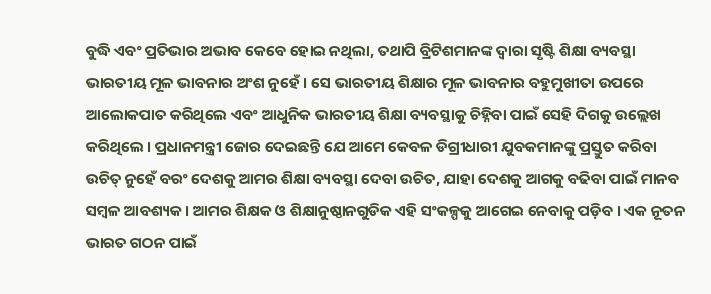ବୁଦ୍ଧି ଏବଂ ପ୍ରତିଭାର ଅଭାବ କେବେ ହୋଇ ନଥିଲା, ତଥାପି ବ୍ରିଟିଶମାନଙ୍କ ଦ୍ୱାରା ସୃଷ୍ଟି ଶିକ୍ଷା ବ୍ୟବସ୍ଥା ଭାରତୀୟ ମୂଳ ଭାବନାର ଅଂଶ ନୁହେଁ । ସେ ଭାରତୀୟ ଶିକ୍ଷାର ମୂଳ ଭାବନାର ବହୁମୁଖୀତା ଉପରେ ଆଲୋକପାତ କରିଥିଲେ ଏବଂ ଆଧୁନିକ ଭାରତୀୟ ଶିକ୍ଷା ବ୍ୟବସ୍ଥାକୁ ଚିହ୍ନିବା ପାଇଁ ସେହି ଦିଗକୁ ଉଲ୍ଲେଖ କରିଥିଲେ । ପ୍ରଧାନମନ୍ତ୍ରୀ ଜୋର ଦେଇଛନ୍ତି ଯେ ଆମେ କେବଳ ଡିଗ୍ରୀଧାରୀ ଯୁବକମାନଙ୍କୁ ପ୍ରସ୍ତୁତ କରିବା ଉଚିତ୍ ନୁହେଁ ବରଂ ଦେଶକୁ ଆମର ଶିକ୍ଷା ବ୍ୟବସ୍ଥା ଦେବା ଉଚିତ, ଯାହା ଦେଶକୁ ଆଗକୁ ବଢିବା ପାଇଁ ମାନବ ସମ୍ବଳ ଆବଶ୍ୟକ । ଆମର ଶିକ୍ଷକ ଓ ଶିକ୍ଷାନୁଷ୍ଠାନଗୁଡିକ ଏହି ସଂକଳ୍ପକୁ ଆଗେଇ ନେବାକୁ ପଡ଼ିବ । ଏକ ନୂତନ ଭାରତ ଗଠନ ପାଇଁ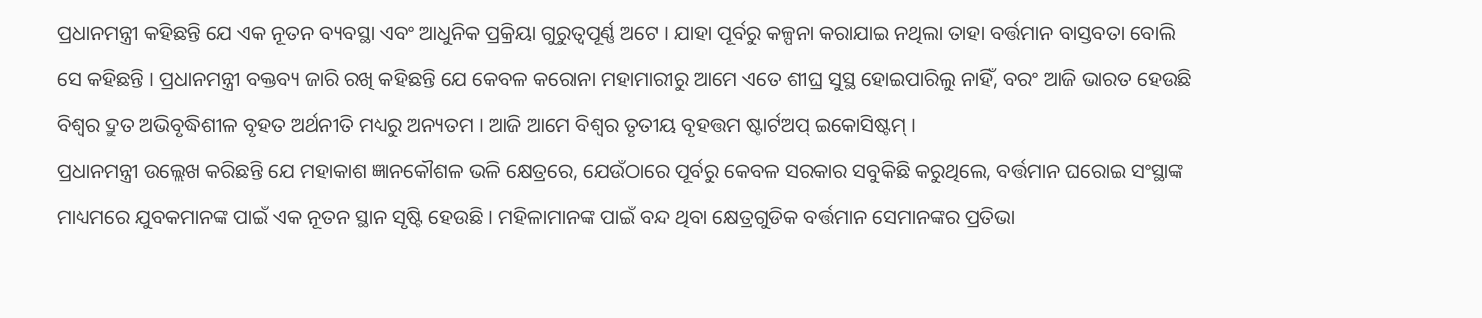ପ୍ରଧାନମନ୍ତ୍ରୀ କହିଛନ୍ତି ଯେ ଏକ ନୂତନ ବ୍ୟବସ୍ଥା ଏବଂ ଆଧୁନିକ ପ୍ରକ୍ରିୟା ଗୁରୁତ୍ୱପୂର୍ଣ୍ଣ ଅଟେ । ଯାହା ପୂର୍ବରୁ କଳ୍ପନା କରାଯାଇ ନଥିଲା ତାହା ବର୍ତ୍ତମାନ ବାସ୍ତବତା ବୋଲି ସେ କହିଛନ୍ତି । ପ୍ରଧାନମନ୍ତ୍ରୀ ବକ୍ତବ୍ୟ ଜାରି ରଖି କହିଛନ୍ତି ଯେ କେବଳ କରୋନା ମହାମାରୀରୁ ଆମେ ଏତେ ଶୀଘ୍ର ସୁସ୍ଥ ହୋଇପାରିଲୁ ନାହିଁ, ବରଂ ଆଜି ଭାରତ ହେଉଛି ବିଶ୍ୱର ଦ୍ରୁତ ଅଭିବୃଦ୍ଧିଶୀଳ ବୃହତ ଅର୍ଥନୀତି ମଧ୍ୟରୁ ଅନ୍ୟତମ । ଆଜି ଆମେ ବିଶ୍ୱର ତୃତୀୟ ବୃହତ୍ତମ ଷ୍ଟାର୍ଟଅପ୍ ଇକୋସିଷ୍ଟମ୍ ।
ପ୍ରଧାନମନ୍ତ୍ରୀ ଉଲ୍ଲେଖ କରିଛନ୍ତି ଯେ ମହାକାଶ ଜ୍ଞାନକୌଶଳ ଭଳି କ୍ଷେତ୍ରରେ, ଯେଉଁଠାରେ ପୂର୍ବରୁ କେବଳ ସରକାର ସବୁକିଛି କରୁଥିଲେ, ବର୍ତ୍ତମାନ ଘରୋଇ ସଂସ୍ଥାଙ୍କ ମାଧ୍ୟମରେ ଯୁବକମାନଙ୍କ ପାଇଁ ଏକ ନୂତନ ସ୍ଥାନ ସୃଷ୍ଟି ହେଉଛି । ମହିଳାମାନଙ୍କ ପାଇଁ ବନ୍ଦ ଥିବା କ୍ଷେତ୍ରଗୁଡିକ ବର୍ତ୍ତମାନ ସେମାନଙ୍କର ପ୍ରତିଭା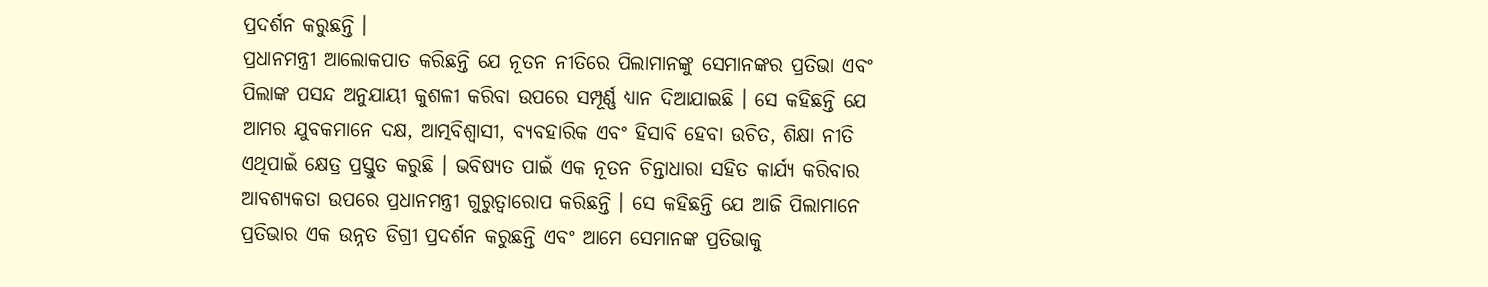ପ୍ରଦର୍ଶନ କରୁଛନ୍ତି ।
ପ୍ରଧାନମନ୍ତ୍ରୀ ଆଲୋକପାତ କରିଛନ୍ତି ଯେ ନୂତନ ନୀତିରେ ପିଲାମାନଙ୍କୁ ସେମାନଙ୍କର ପ୍ରତିଭା ଏବଂ ପିଲାଙ୍କ ପସନ୍ଦ ଅନୁଯାୟୀ କୁଶଳୀ କରିବା ଉପରେ ସମ୍ପୂର୍ଣ୍ଣ ଧ୍ୟାନ ଦିଆଯାଇଛି । ସେ କହିଛନ୍ତି ଯେ ଆମର ଯୁବକମାନେ ଦକ୍ଷ, ଆତ୍ମବିଶ୍ୱାସୀ, ବ୍ୟବହାରିକ ଏବଂ ହିସାବି ହେବା ଉଚିତ, ଶିକ୍ଷା ନୀତି ଏଥିପାଇଁ କ୍ଷେତ୍ର ପ୍ରସ୍ତୁତ କରୁଛି । ଭବିଷ୍ୟତ ପାଇଁ ଏକ ନୂତନ ଚିନ୍ତାଧାରା ସହିତ କାର୍ଯ୍ୟ କରିବାର ଆବଶ୍ୟକତା ଉପରେ ପ୍ରଧାନମନ୍ତ୍ରୀ ଗୁରୁତ୍ୱାରୋପ କରିଛନ୍ତି । ସେ କହିଛନ୍ତି ଯେ ଆଜି ପିଲାମାନେ ପ୍ରତିଭାର ଏକ ଉନ୍ନତ ଡିଗ୍ରୀ ପ୍ରଦର୍ଶନ କରୁଛନ୍ତି ଏବଂ ଆମେ ସେମାନଙ୍କ ପ୍ରତିଭାକୁ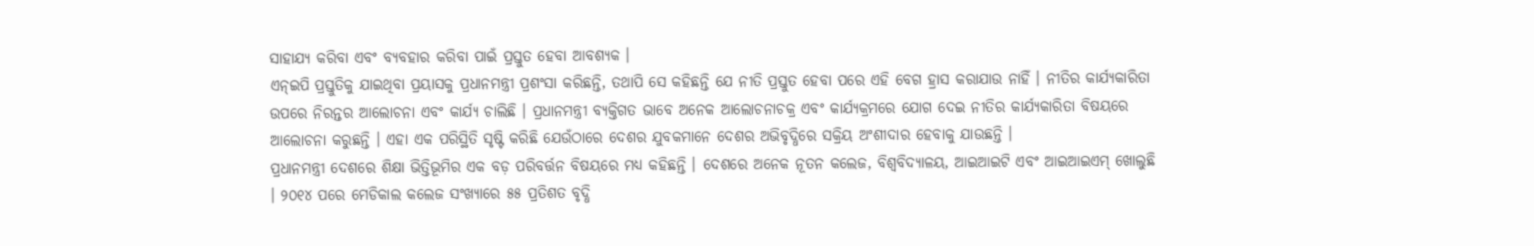ସାହାଯ୍ୟ କରିବା ଏବଂ ବ୍ୟବହାର କରିବା ପାଇଁ ପ୍ରସ୍ତୁତ ହେବା ଆବଶ୍ୟକ ।
ଏନ୍ଇପି ପ୍ରସ୍ତୁତିକୁ ଯାଇଥିବା ପ୍ରୟାସକୁ ପ୍ରଧାନମନ୍ତ୍ରୀ ପ୍ରଶଂସା କରିଛନ୍ତି, ତଥାପି ସେ କହିଛନ୍ତି ଯେ ନୀତି ପ୍ରସ୍ତୁତ ହେବା ପରେ ଏହି ବେଗ ହ୍ରାସ କରାଯାଉ ନାହିଁ । ନୀତିର କାର୍ଯ୍ୟକାରିତା ଉପରେ ନିରନ୍ତର ଆଲୋଚନା ଏବଂ କାର୍ଯ୍ୟ ଚାଲିଛି । ପ୍ରଧାନମନ୍ତ୍ରୀ ବ୍ୟକ୍ତିଗତ ଭାବେ ଅନେକ ଆଲୋଚନାଚକ୍ର ଏବଂ କାର୍ଯ୍ୟକ୍ରମରେ ଯୋଗ ଦେଇ ନୀତିର କାର୍ଯ୍ୟକାରିତା ବିଷୟରେ ଆଲୋଚନା କରୁଛନ୍ତି । ଏହା ଏକ ପରିସ୍ଥିତି ସୃଷ୍ଟି କରିଛି ଯେଉଁଠାରେ ଦେଶର ଯୁବକମାନେ ଦେଶର ଅଭିବୃଦ୍ଧିରେ ସକ୍ରିୟ ଅଂଶୀଦାର ହେବାକୁ ଯାଉଛନ୍ତି ।
ପ୍ରଧାନମନ୍ତ୍ରୀ ଦେଶରେ ଶିକ୍ଷା ଭିତ୍ତିଭୂମିର ଏକ ବଡ଼ ପରିବର୍ତ୍ତନ ବିଷୟରେ ମଧ୍ୟ କହିଛନ୍ତି । ଦେଶରେ ଅନେକ ନୂତନ କଲେଜ, ବିଶ୍ୱବିଦ୍ୟାଳୟ, ଆଇଆଇଟି ଏବଂ ଆଇଆଇଏମ୍ ଖୋଲୁଛି । ୨୦୧୪ ପରେ ମେଡିକାଲ କଲେଜ ସଂଖ୍ୟାରେ ୫୫ ପ୍ରତିଶତ ବୃଦ୍ଧି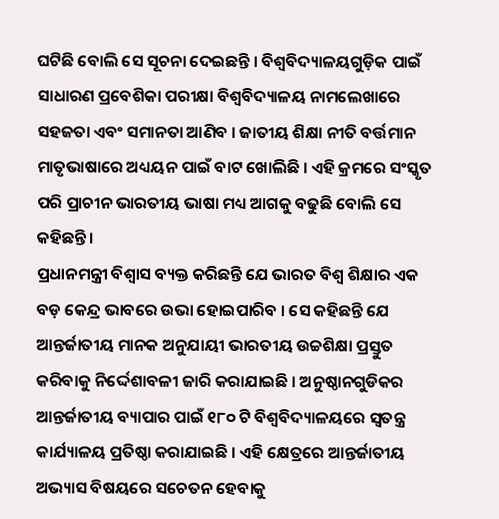ଘଟିଛି ବୋଲି ସେ ସୂଚନା ଦେଇଛନ୍ତି । ବିଶ୍ୱବିଦ୍ୟାଳୟଗୁଡ଼ିକ ପାଇଁ ସାଧାରଣ ପ୍ରବେଶିକା ପରୀକ୍ଷା ବିଶ୍ୱବିଦ୍ୟାଳୟ ନାମଲେଖାରେ ସହଜତା ଏବଂ ସମାନତା ଆଣିବ । ଜାତୀୟ ଶିକ୍ଷା ନୀତି ବର୍ତ୍ତମାନ ମାତୃଭାଷାରେ ଅଧ୍ୟୟନ ପାଇଁ ବାଟ ଖୋଲିଛି । ଏହି କ୍ରମରେ ସଂସ୍କୃତ ପରି ପ୍ରାଚୀନ ଭାରତୀୟ ଭାଷା ମଧ୍ୟ ଆଗକୁ ବଢୁଛି ବୋଲି ସେ କହିଛନ୍ତି ।
ପ୍ରଧାନମନ୍ତ୍ରୀ ବିଶ୍ୱାସ ବ୍ୟକ୍ତ କରିଛନ୍ତି ଯେ ଭାରତ ବିଶ୍ୱ ଶିକ୍ଷାର ଏକ ବଡ଼ କେନ୍ଦ୍ର ଭାବରେ ଉଭା ହୋଇପାରିବ । ସେ କହିଛନ୍ତି ଯେ ଆନ୍ତର୍ଜାତୀୟ ମାନକ ଅନୁଯାୟୀ ଭାରତୀୟ ଉଚ୍ଚଶିକ୍ଷା ପ୍ରସ୍ତୁତ କରିବାକୁ ନିର୍ଦ୍ଦେଶାବଳୀ ଜାରି କରାଯାଇଛି । ଅନୁଷ୍ଠାନଗୁଡିକର ଆନ୍ତର୍ଜାତୀୟ ବ୍ୟାପାର ପାଇଁ ୧୮୦ ଟି ବିଶ୍ୱବିଦ୍ୟାଳୟରେ ସ୍ୱତନ୍ତ୍ର କାର୍ଯ୍ୟାଳୟ ପ୍ରତିଷ୍ଠା କରାଯାଇଛି । ଏହି କ୍ଷେତ୍ରରେ ଆନ୍ତର୍ଜାତୀୟ ଅଭ୍ୟାସ ବିଷୟରେ ସଚେତନ ହେବାକୁ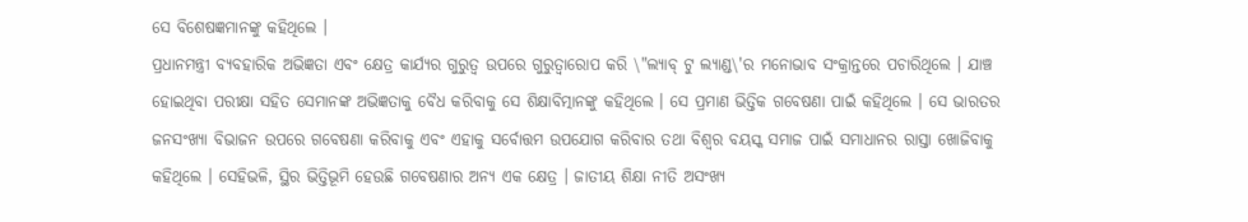ସେ ବିଶେଷଜ୍ଞମାନଙ୍କୁ କହିଥିଲେ ।
ପ୍ରଧାନମନ୍ତ୍ରୀ ବ୍ୟବହାରିକ ଅଭିଜ୍ଞତା ଏବଂ କ୍ଷେତ୍ର କାର୍ଯ୍ୟର ଗୁରୁତ୍ୱ ଉପରେ ଗୁରୁତ୍ୱାରୋପ କରି \"ଲ୍ୟାବ୍ ଟୁ ଲ୍ୟାଣ୍ଡ\'ର ମନୋଭାବ ସଂକ୍ରାନ୍ତରେ ପଚାରିଥିଲେ । ଯାଞ୍ଚ ହୋଇଥିବା ପରୀକ୍ଷା ସହିତ ସେମାନଙ୍କ ଅଭିଜ୍ଞତାକୁ ବୈଧ କରିବାକୁ ସେ ଶିକ୍ଷାବିତ୍ମାନଙ୍କୁ କହିଥିଲେ । ସେ ପ୍ରମାଣ ଭିତ୍ତିକ ଗବେଷଣା ପାଇଁ କହିଥିଲେ । ସେ ଭାରତର ଜନସଂଖ୍ୟା ବିଭାଜନ ଉପରେ ଗବେଷଣା କରିବାକୁ ଏବଂ ଏହାକୁ ସର୍ବୋତ୍ତମ ଉପଯୋଗ କରିବାର ତଥା ବିଶ୍ୱର ବୟସ୍କ ସମାଜ ପାଇଁ ସମାଧାନର ରାସ୍ତା ଖୋଜିବାକୁ କହିଥିଲେ । ସେହିଭଳି, ସ୍ଥିର ଭିତ୍ତିଭୂମି ହେଉଛି ଗବେଷଣାର ଅନ୍ୟ ଏକ କ୍ଷେତ୍ର । ଜାତୀୟ ଶିକ୍ଷା ନୀତି ଅସଂଖ୍ୟ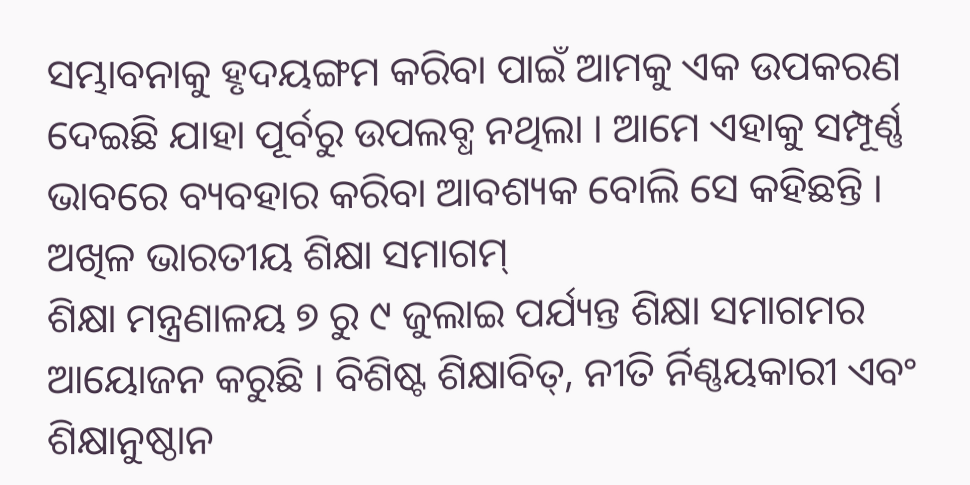ସମ୍ଭାବନାକୁ ହୃଦୟଙ୍ଗମ କରିବା ପାଇଁ ଆମକୁ ଏକ ଉପକରଣ ଦେଇଛି ଯାହା ପୂର୍ବରୁ ଉପଲବ୍ଧ ନଥିଲା । ଆମେ ଏହାକୁ ସମ୍ପୂର୍ଣ୍ଣ ଭାବରେ ବ୍ୟବହାର କରିବା ଆବଶ୍ୟକ ବୋଲି ସେ କହିଛନ୍ତି ।
ଅଖିଳ ଭାରତୀୟ ଶିକ୍ଷା ସମାଗମ୍
ଶିକ୍ଷା ମନ୍ତ୍ରଣାଳୟ ୭ ରୁ ୯ ଜୁଲାଇ ପର୍ଯ୍ୟନ୍ତ ଶିକ୍ଷା ସମାଗମର ଆୟୋଜନ କରୁଛି । ବିଶିଷ୍ଟ ଶିକ୍ଷାବିତ୍, ନୀତି ର୍ନିଣ୍ଣୟକାରୀ ଏବଂ ଶିକ୍ଷାନୁଷ୍ଠାନ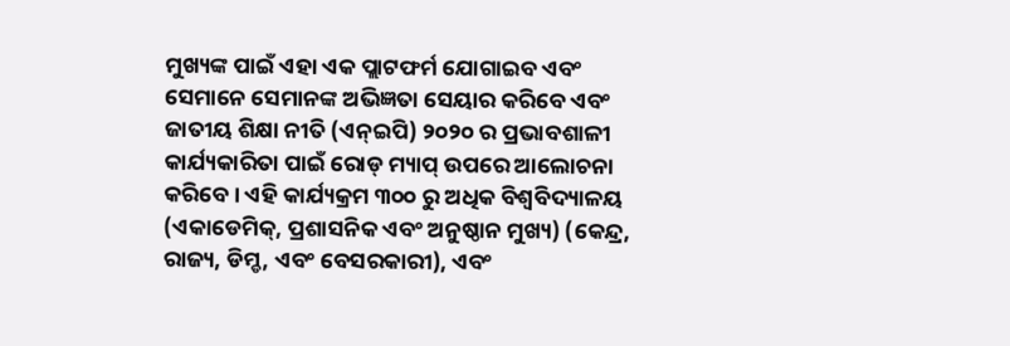ମୁଖ୍ୟଙ୍କ ପାଇଁ ଏହା ଏକ ପ୍ଲାଟଫର୍ମ ଯୋଗାଇବ ଏବଂ ସେମାନେ ସେମାନଙ୍କ ଅଭିଜ୍ଞତା ସେୟାର କରିବେ ଏବଂ ଜାତୀୟ ଶିକ୍ଷା ନୀତି (ଏନ୍ଇପି) ୨୦୨୦ ର ପ୍ରଭାବଶାଳୀ କାର୍ଯ୍ୟକାରିତା ପାଇଁ ରୋଡ୍ ମ୍ୟାପ୍ ଉପରେ ଆଲୋଚନା କରିବେ । ଏହି କାର୍ଯ୍ୟକ୍ରମ ୩୦୦ ରୁ ଅଧିକ ବିଶ୍ୱବିଦ୍ୟାଳୟ (ଏକାଡେମିକ୍, ପ୍ରଶାସନିକ ଏବଂ ଅନୁଷ୍ଠାନ ମୁଖ୍ୟ) (କେନ୍ଦ୍ର, ରାଜ୍ୟ, ଡିମ୍ଡ, ଏବଂ ବେସରକାରୀ), ଏବଂ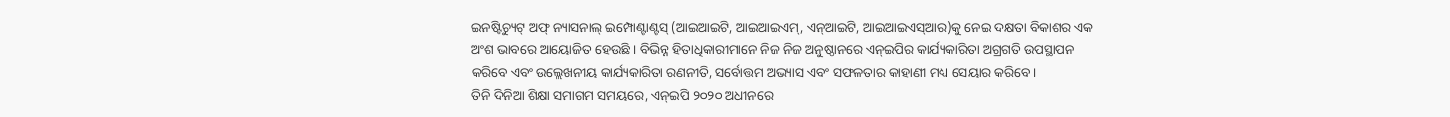ଇନଷ୍ଟିଚ୍ୟୁଟ୍ ଅଫ୍ ନ୍ୟାସନାଲ୍ ଇମ୍ପୋଣ୍ଟାଣ୍ଟସ୍ (ଆଇଆଇଟି, ଆଇଆଇଏମ୍, ଏନ୍ଆଇଟି, ଆଇଆଇଏସ୍ଆର)କୁ ନେଇ ଦକ୍ଷତା ବିକାଶର ଏକ ଅଂଶ ଭାବରେ ଆୟୋଜିତ ହେଉଛି । ବିଭିନ୍ନ ହିତାଧିକାରୀମାନେ ନିଜ ନିଜ ଅନୁଷ୍ଠାନରେ ଏନ୍ଇପିର କାର୍ଯ୍ୟକାରିତା ଅଗ୍ରଗତି ଉପସ୍ଥାପନ କରିବେ ଏବଂ ଉଲ୍ଲେଖନୀୟ କାର୍ଯ୍ୟକାରିତା ରଣନୀତି, ସର୍ବୋତ୍ତମ ଅଭ୍ୟାସ ଏବଂ ସଫଳତାର କାହାଣୀ ମଧ୍ୟ ସେୟାର କରିବେ ।
ତିନି ଦିନିଆ ଶିକ୍ଷା ସମାଗମ ସମୟରେ, ଏନ୍ଇପି ୨୦୨୦ ଅଧୀନରେ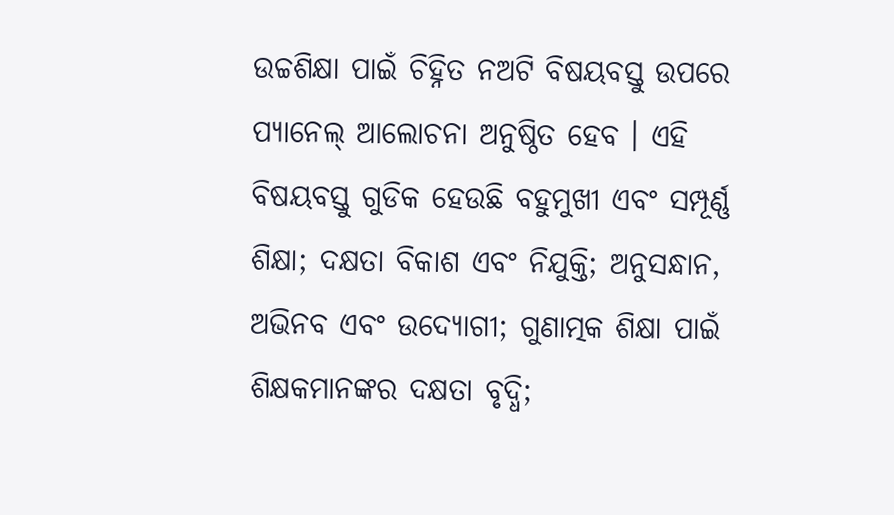ଉଚ୍ଚଶିକ୍ଷା ପାଇଁ ଚିହ୍ନିତ ନଅଟି ବିଷୟବସ୍ତୁ ଉପରେ ପ୍ୟାନେଲ୍ ଆଲୋଚନା ଅନୁଷ୍ଠିତ ହେବ । ଏହି ବିଷୟବସ୍ତୁ ଗୁଡିକ ହେଉଛି ବହୁମୁଖୀ ଏବଂ ସମ୍ପୂର୍ଣ୍ଣ ଶିକ୍ଷା; ଦକ୍ଷତା ବିକାଶ ଏବଂ ନିଯୁକ୍ତି; ଅନୁସନ୍ଧାନ, ଅଭିନବ ଏବଂ ଉଦ୍ୟୋଗୀ; ଗୁଣାତ୍ମକ ଶିକ୍ଷା ପାଇଁ ଶିକ୍ଷକମାନଙ୍କର ଦକ୍ଷତା ବୃଦ୍ଧି;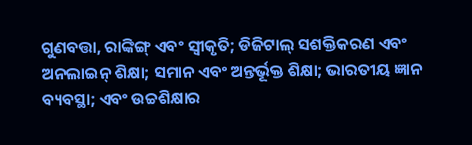ଗୁଣବତ୍ତା, ରାଙ୍କିଙ୍ଗ୍ ଏବଂ ସ୍ୱୀକୃତି; ଡିଜିଟାଲ୍ ସଶକ୍ତିକରଣ ଏବଂ ଅନଲାଇନ୍ ଶିକ୍ଷା; ସମାନ ଏବଂ ଅନ୍ତର୍ଭୂକ୍ତ ଶିକ୍ଷା; ଭାରତୀୟ ଜ୍ଞାନ ବ୍ୟବସ୍ଥା; ଏବଂ ଉଚ୍ଚଶିକ୍ଷାର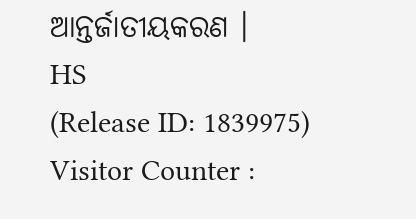ଆନ୍ତର୍ଜାତୀୟକରଣ ।
HS
(Release ID: 1839975)
Visitor Counter :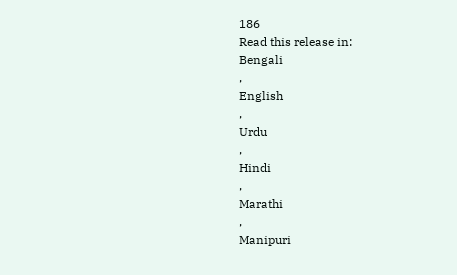186
Read this release in:
Bengali
,
English
,
Urdu
,
Hindi
,
Marathi
,
Manipuri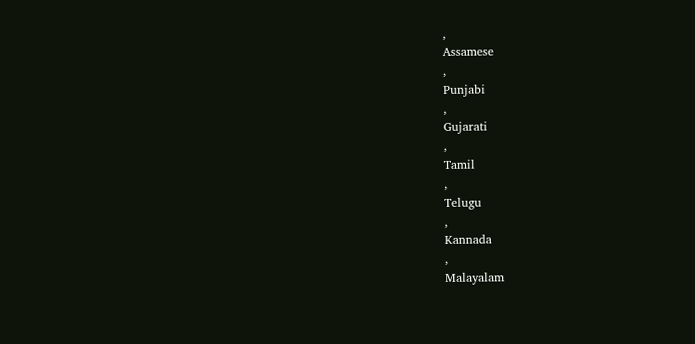,
Assamese
,
Punjabi
,
Gujarati
,
Tamil
,
Telugu
,
Kannada
,
Malayalam